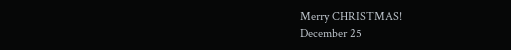Merry CHRISTMAS!
December 25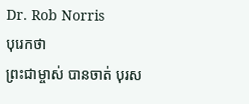Dr. Rob Norris
បុរេកថា
ព្រះជាម្ចាស់ បានចាត់ បុរស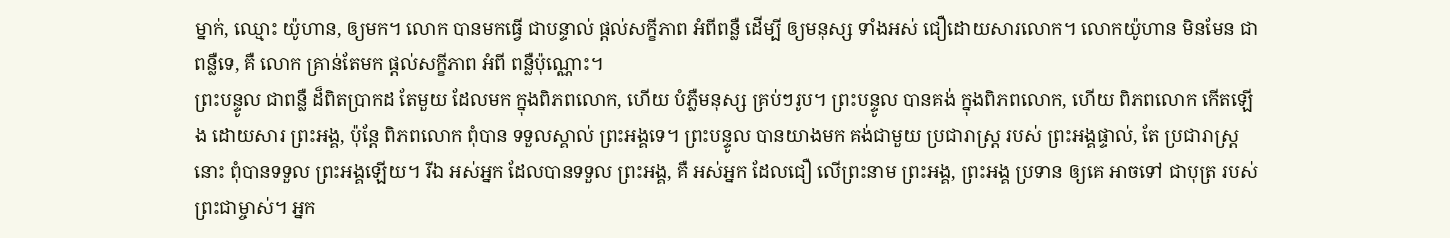ម្នាក់, ឈ្មោះ យ៉ូហាន, ឲ្យមក។ លោក បានមកធ្វើ ជាបន្ទាល់ ផ្ដល់សក្ខីភាព អំពីពន្លឺ ដើម្បី ឲ្យមនុស្ស ទាំងអស់ ជឿដោយសារលោក។ លោកយ៉ូហាន មិនមែន ជាពន្លឺទេ, គឺ លោក គ្រាន់តែមក ផ្ដល់សក្ខីភាព អំពី ពន្លឺប៉ុណ្ណោះ។
ព្រះបន្ទូល ជាពន្លឺ ដ៏ពិតប្រាកដ តែមួយ ដែលមក ក្នុងពិភពលោក, ហើយ បំភ្លឺមនុស្ស គ្រប់ៗរូប។ ព្រះបន្ទូល បានគង់ ក្នុងពិភពលោក, ហើយ ពិភពលោក កើតឡើង ដោយសារ ព្រះអង្គ, ប៉ុន្តែ ពិភពលោក ពុំបាន ទទួលស្គាល់ ព្រះអង្គទេ។ ព្រះបន្ទូល បានយាងមក គង់ជាមួយ ប្រជារាស្ត្រ របស់ ព្រះអង្គផ្ទាល់, តែ ប្រជារាស្ត្រនោះ ពុំបានទទួល ព្រះអង្គឡើយ។ រីឯ អស់អ្នក ដែលបានទទួល ព្រះអង្គ, គឺ អស់អ្នក ដែលជឿ លើព្រះនាម ព្រះអង្គ, ព្រះអង្គ ប្រទាន ឲ្យគេ អាចទៅ ជាបុត្រ របស់ ព្រះជាម្ចាស់។ អ្នក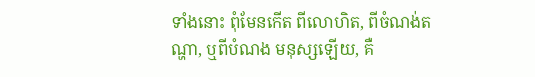ទាំងនោះ ពុំមែនកើត ពីលោហិត, ពីចំណង់តណ្ហា, ឬពីបំណង មនុស្សឡើយ, គឺ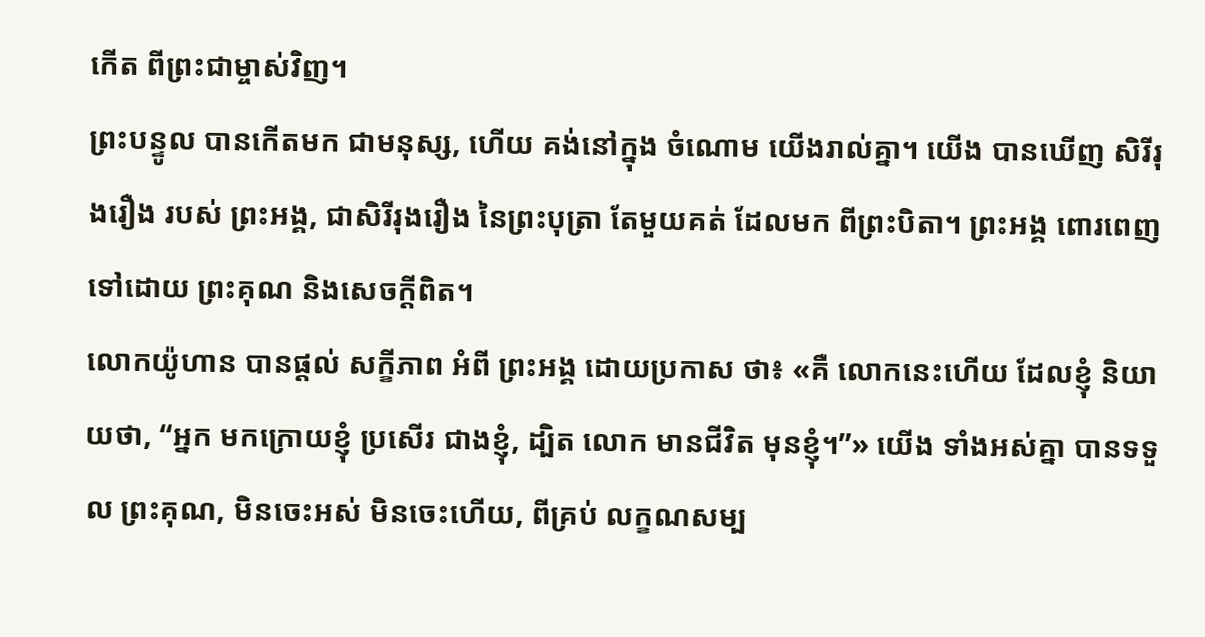កើត ពីព្រះជាម្ចាស់វិញ។
ព្រះបន្ទូល បានកើតមក ជាមនុស្ស, ហើយ គង់នៅក្នុង ចំណោម យើងរាល់គ្នា។ យើង បានឃើញ សិរីរុងរឿង របស់ ព្រះអង្គ, ជាសិរីរុងរឿង នៃព្រះបុត្រា តែមួយគត់ ដែលមក ពីព្រះបិតា។ ព្រះអង្គ ពោរពេញ ទៅដោយ ព្រះគុណ និងសេចក្ដីពិត។
លោកយ៉ូហាន បានផ្ដល់ សក្ខីភាព អំពី ព្រះអង្គ ដោយប្រកាស ថា៖ «គឺ លោកនេះហើយ ដែលខ្ញុំ និយាយថា, “អ្នក មកក្រោយខ្ញុំ ប្រសើរ ជាងខ្ញុំ, ដ្បិត លោក មានជីវិត មុនខ្ញុំ។”» យើង ទាំងអស់គ្នា បានទទួល ព្រះគុណ, មិនចេះអស់ មិនចេះហើយ, ពីគ្រប់ លក្ខណសម្ប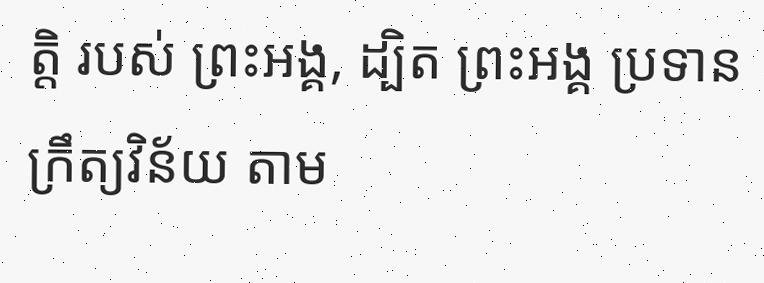ត្តិ របស់ ព្រះអង្គ, ដ្បិត ព្រះអង្គ ប្រទានក្រឹត្យវិន័យ តាម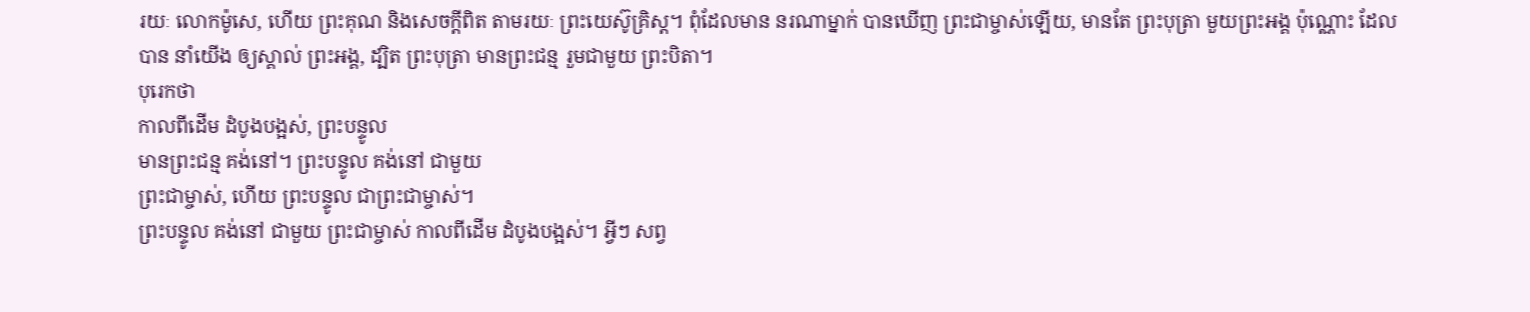រយៈ លោកម៉ូសេ, ហើយ ព្រះគុណ និងសេចក្ដីពិត តាមរយៈ ព្រះយេស៊ូគ្រិស្ដ។ ពុំដែលមាន នរណាម្នាក់ បានឃើញ ព្រះជាម្ចាស់ឡើយ, មានតែ ព្រះបុត្រា មួយព្រះអង្គ ប៉ុណ្ណោះ ដែលបាន នាំយើង ឲ្យស្គាល់ ព្រះអង្គ, ដ្បិត ព្រះបុត្រា មានព្រះជន្ម រួមជាមួយ ព្រះបិតា។
បុរេកថា
កាលពីដើម ដំបូងបង្អស់, ព្រះបន្ទូល
មានព្រះជន្ម គង់នៅ។ ព្រះបន្ទូល គង់នៅ ជាមួយ
ព្រះជាម្ចាស់, ហើយ ព្រះបន្ទូល ជាព្រះជាម្ចាស់។
ព្រះបន្ទូល គង់នៅ ជាមួយ ព្រះជាម្ចាស់ កាលពីដើម ដំបូងបង្អស់។ អ្វីៗ សព្វ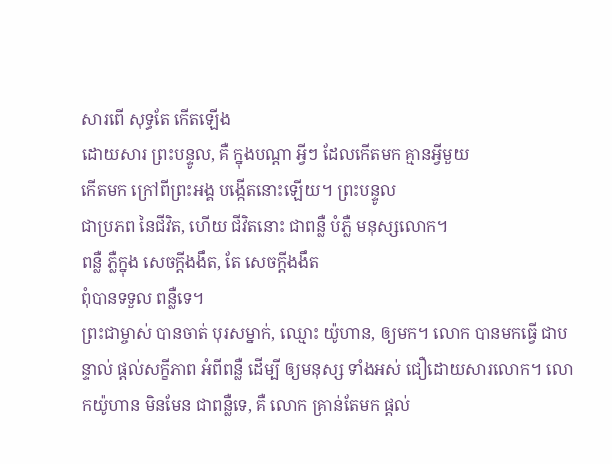សារពើ សុទ្ធតែ កើតឡើង
ដោយសារ ព្រះបន្ទូល, គឺ ក្នុងបណ្ដា អ្វីៗ ដែលកើតមក គ្មានអ្វីមួយ
កើតមក ក្រៅពីព្រះអង្គ បង្កើតនោះឡើយ។ ព្រះបន្ទូល
ជាប្រភព នៃជីវិត, ហើយ ជីវិតនោះ ជាពន្លឺ បំភ្លឺ មនុស្សលោក។
ពន្លឺ ភ្លឺក្នុង សេចក្ដីងងឹត, តែ សេចក្ដីងងឹត
ពុំបានទទួល ពន្លឺទេ។
ព្រះជាម្ចាស់ បានចាត់ បុរសម្នាក់, ឈ្មោះ យ៉ូហាន, ឲ្យមក។ លោក បានមកធ្វើ ជាបន្ទាល់ ផ្ដល់សក្ខីភាព អំពីពន្លឺ ដើម្បី ឲ្យមនុស្ស ទាំងអស់ ជឿដោយសារលោក។ លោកយ៉ូហាន មិនមែន ជាពន្លឺទេ, គឺ លោក គ្រាន់តែមក ផ្ដល់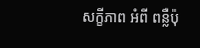សក្ខីភាព អំពី ពន្លឺប៉ុ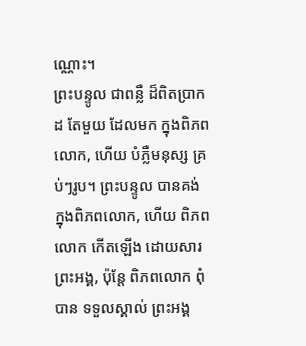ណ្ណោះ។
ព្រះបន្ទូល ជាពន្លឺ ដ៏ពិតប្រាកដ តែមួយ ដែលមក ក្នុងពិភពលោក, ហើយ បំភ្លឺមនុស្ស គ្រប់ៗរូប។ ព្រះបន្ទូល បានគង់ ក្នុងពិភពលោក, ហើយ ពិភពលោក កើតឡើង ដោយសារ ព្រះអង្គ, ប៉ុន្តែ ពិភពលោក ពុំបាន ទទួលស្គាល់ ព្រះអង្គ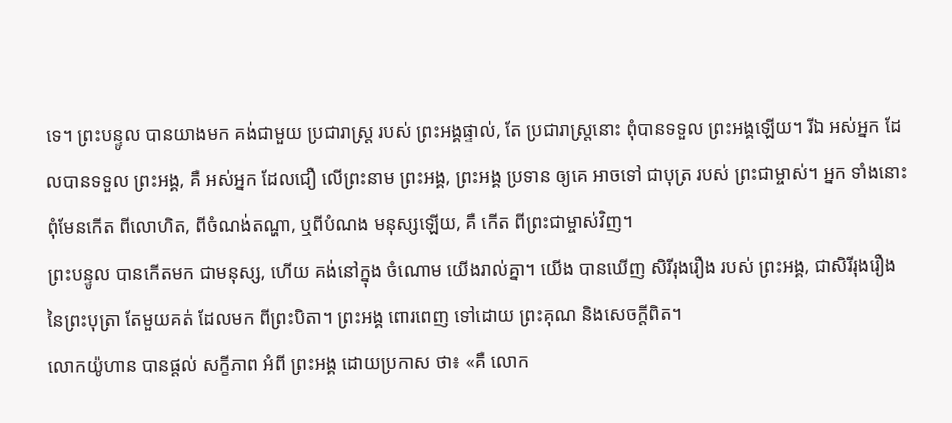ទេ។ ព្រះបន្ទូល បានយាងមក គង់ជាមួយ ប្រជារាស្ត្រ របស់ ព្រះអង្គផ្ទាល់, តែ ប្រជារាស្ត្រនោះ ពុំបានទទួល ព្រះអង្គឡើយ។ រីឯ អស់អ្នក ដែលបានទទួល ព្រះអង្គ, គឺ អស់អ្នក ដែលជឿ លើព្រះនាម ព្រះអង្គ, ព្រះអង្គ ប្រទាន ឲ្យគេ អាចទៅ ជាបុត្រ របស់ ព្រះជាម្ចាស់។ អ្នក ទាំងនោះ ពុំមែនកើត ពីលោហិត, ពីចំណង់តណ្ហា, ឬពីបំណង មនុស្សឡើយ, គឺ កើត ពីព្រះជាម្ចាស់វិញ។
ព្រះបន្ទូល បានកើតមក ជាមនុស្ស, ហើយ គង់នៅក្នុង ចំណោម យើងរាល់គ្នា។ យើង បានឃើញ សិរីរុងរឿង របស់ ព្រះអង្គ, ជាសិរីរុងរឿង នៃព្រះបុត្រា តែមួយគត់ ដែលមក ពីព្រះបិតា។ ព្រះអង្គ ពោរពេញ ទៅដោយ ព្រះគុណ និងសេចក្ដីពិត។
លោកយ៉ូហាន បានផ្ដល់ សក្ខីភាព អំពី ព្រះអង្គ ដោយប្រកាស ថា៖ «គឺ លោក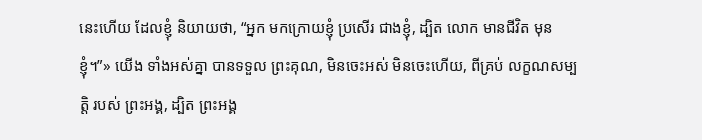នេះហើយ ដែលខ្ញុំ និយាយថា, “អ្នក មកក្រោយខ្ញុំ ប្រសើរ ជាងខ្ញុំ, ដ្បិត លោក មានជីវិត មុនខ្ញុំ។”» យើង ទាំងអស់គ្នា បានទទួល ព្រះគុណ, មិនចេះអស់ មិនចេះហើយ, ពីគ្រប់ លក្ខណសម្បត្តិ របស់ ព្រះអង្គ, ដ្បិត ព្រះអង្គ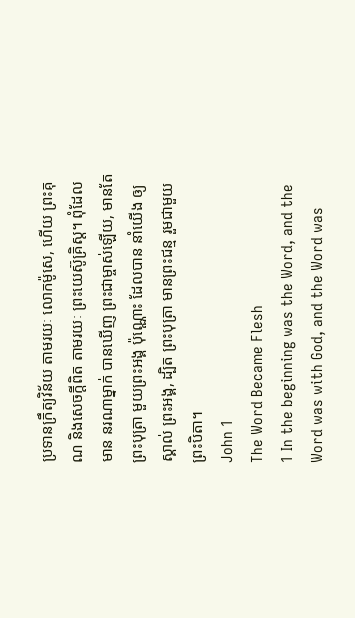ប្រទានក្រឹត្យវិន័យ តាមរយៈ លោកម៉ូសេ, ហើយ ព្រះគុណ និងសេចក្ដីពិត តាមរយៈ ព្រះយេស៊ូគ្រិស្ដ។ ពុំដែលមាន នរណាម្នាក់ បានឃើញ ព្រះជាម្ចាស់ឡើយ, មានតែ ព្រះបុត្រា មួយព្រះអង្គ ប៉ុណ្ណោះ ដែលបាន នាំយើង ឲ្យស្គាល់ ព្រះអង្គ, ដ្បិត ព្រះបុត្រា មានព្រះជន្ម រួមជាមួយ ព្រះបិតា។
John 1
The Word Became Flesh
1 In the beginning was the Word, and the Word was with God, and the Word was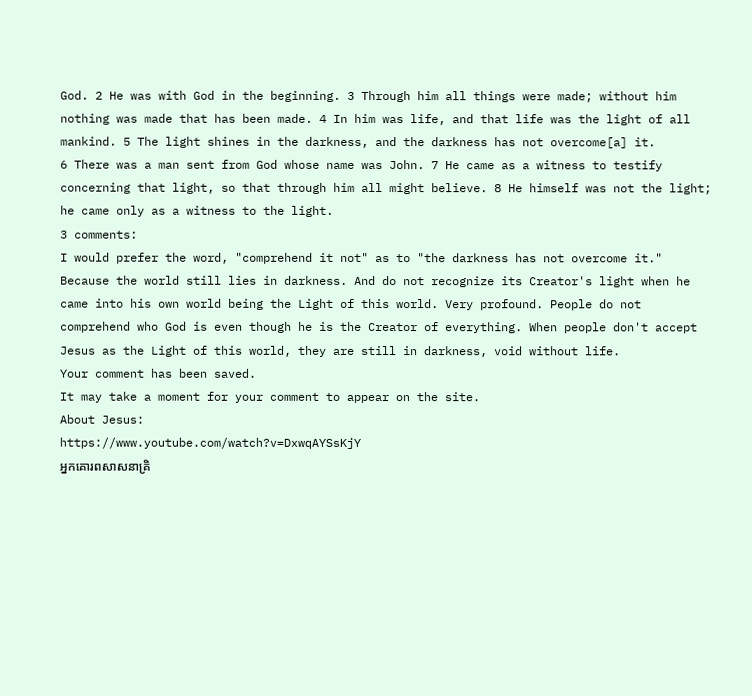God. 2 He was with God in the beginning. 3 Through him all things were made; without him nothing was made that has been made. 4 In him was life, and that life was the light of all mankind. 5 The light shines in the darkness, and the darkness has not overcome[a] it.
6 There was a man sent from God whose name was John. 7 He came as a witness to testify concerning that light, so that through him all might believe. 8 He himself was not the light; he came only as a witness to the light.
3 comments:
I would prefer the word, "comprehend it not" as to "the darkness has not overcome it."
Because the world still lies in darkness. And do not recognize its Creator's light when he came into his own world being the Light of this world. Very profound. People do not comprehend who God is even though he is the Creator of everything. When people don't accept Jesus as the Light of this world, they are still in darkness, void without life.
Your comment has been saved.
It may take a moment for your comment to appear on the site.
About Jesus:
https://www.youtube.com/watch?v=DxwqAYSsKjY
អ្នកគោរពសាសនាគ្រិ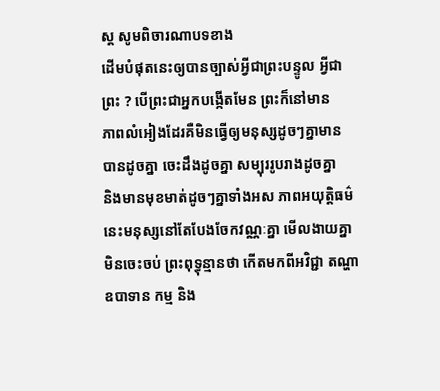ស្ត សូមពិចារណាបទខាង
ដើមបំផុតនេះឲ្យបានច្បាស់អ្វីជាព្រះបន្ទូល អ្វីជា
ព្រះ ? បើព្រះជាអ្នកបង្កើតមែន ព្រះក៏នៅមាន
ភាពលំអៀងដែរគឺមិនធ្វើឲ្យមនុស្សដូចៗគ្នាមាន
បានដូចគ្នា ចេះដឹងដូចគ្នា សម្បុររូបរាងដូចគ្នា
និងមានមុខមាត់ដូចៗគ្នាទាំងអស ភាពអយុត្តិធម៌
នេះមនុស្សនៅតែបែងចែកវណ្ណៈគ្នា មើលងាយគ្នា
មិនចេះចប់ ព្រះពុទ្ធុន្មានថា កើតមកពីអវិជ្ជា តណ្ហា
ឧបាទាន កម្ម និង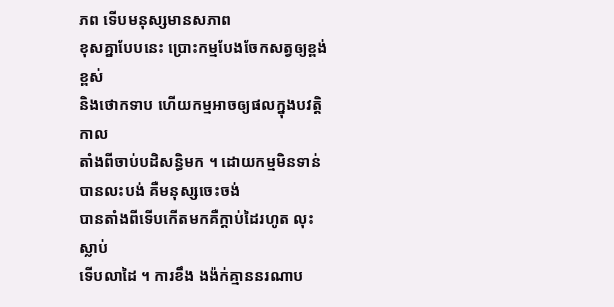ភព ទើបមនុស្សមានសភាព
ខុសគ្នាបែបនេះ ប្រោះកម្មបែងចែកសត្វឲ្យខ្ពង់ខ្ពស់
និងថោកទាប ហើយកម្មអាចឲ្យផលក្នុងបវត្តិកាល
តាំងពីចាប់បដិសន្ធិមក ។ ដោយកម្មមិនទាន់បានលះបង់ គឺមនុស្សចេះចង់
បានតាំងពីទើបកើតមកគឺក្ដាប់ដៃរហូត លុះស្លាប់
ទើបលាដៃ ។ ការខឹង ងង៉ក់គ្មាននរណាប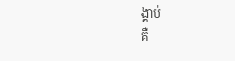ង្គាប់
គឺ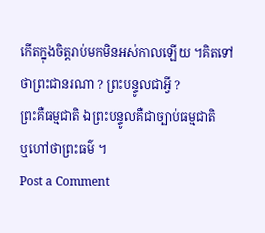កើតក្នុងចិត្តរាប់មកមិនអស់កាលឡើយ ។គិតទៅថាព្រះជានរណា ? ព្រះបន្ទូលជាអ្វី ?
ព្រះគឺធម្មជាតិ ឯព្រះបន្ទូលគឺជាច្បាប់ធម្មជាតិ
ឬហៅថាព្រះធម៌ ។
Post a Comment